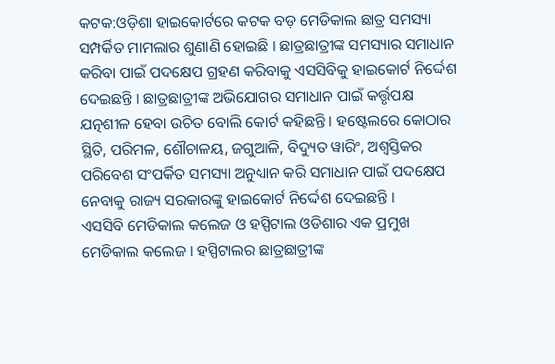କଟକ:ଓଡ଼ିଶା ହାଇକୋର୍ଟରେ କଟକ ବଡ଼ ମେଡିକାଲ ଛାତ୍ର ସମସ୍ୟା ସମ୍ପର୍କିତ ମାମଲାର ଶୁଣାଣି ହୋଇଛି । ଛାତ୍ରଛାତ୍ରୀଙ୍କ ସମସ୍ୟାର ସମାଧାନ କରିବା ପାଇଁ ପଦକ୍ଷେପ ଗ୍ରହଣ କରିବାକୁ ଏସସିବିକୁ ହାଇକୋର୍ଟ ନିର୍ଦ୍ଦେଶ ଦେଇଛନ୍ତି । ଛାତ୍ରଛାତ୍ରୀଙ୍କ ଅଭିଯୋଗର ସମାଧାନ ପାଇଁ କର୍ତ୍ତୃପକ୍ଷ ଯତ୍ନଶୀଳ ହେବା ଉଚିତ ବୋଲି କୋର୍ଟ କହିଛନ୍ତି । ହଷ୍ଟେଲରେ କୋଠାର ସ୍ଥିତି, ପରିମଳ, ଶୌଚାଳୟ, ଜଗୁଆଳି, ବିଦ୍ୟୁତ ୱାରିଂ, ଅଶ୍ବସ୍ତିକର ପରିବେଶ ସଂପର୍କିତ ସମସ୍ୟା ଅନୁଧ୍ୟାନ କରି ସମାଧାନ ପାଇଁ ପଦକ୍ଷେପ ନେବାକୁ ରାଜ୍ୟ ସରକାରଙ୍କୁ ହାଇକୋର୍ଟ ନିର୍ଦ୍ଦେଶ ଦେଇଛନ୍ତି ।
ଏସସିବି ମେଡିକାଲ କଲେଜ ଓ ହସ୍ପିଟାଲ ଓଡିଶାର ଏକ ପ୍ରମୁଖ ମେଡିକାଲ କଲେଜ । ହସ୍ପିଟାଲର ଛାତ୍ରଛାତ୍ରୀଙ୍କ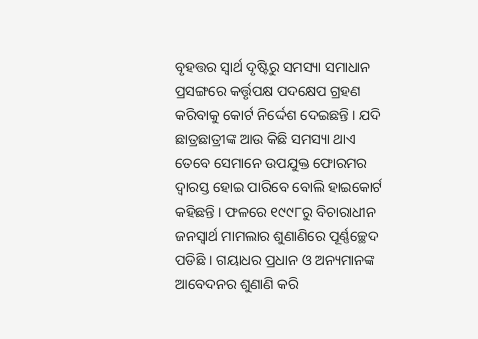ବୃହତ୍ତର ସ୍ବାର୍ଥ ଦୃଷ୍ଟିରୁ ସମସ୍ୟା ସମାଧାନ ପ୍ରସଙ୍ଗରେ କର୍ତ୍ତୃପକ୍ଷ ପଦକ୍ଷେପ ଗ୍ରହଣ କରିବାକୁ କୋର୍ଟ ନିର୍ଦ୍ଦେଶ ଦେଇଛନ୍ତି । ଯଦି ଛାତ୍ରଛାତ୍ରୀଙ୍କ ଆଉ କିଛି ସମସ୍ୟା ଥାଏ ତେବେ ସେମାନେ ଉପଯୁକ୍ତ ଫୋରମର ଦ୍ବାରସ୍ତ ହୋଇ ପାରିବେ ବୋଲି ହାଇକୋର୍ଟ କହିଛନ୍ତି । ଫଳରେ ୧୯୯୮ରୁ ବିଚାରାଧୀନ ଜନସ୍ବାର୍ଥ ମାମଲାର ଶୁଣାଣିରେ ପୂର୍ଣ୍ଣଚ୍ଛେଦ ପଡିଛି । ଗୟାଧର ପ୍ରଧାନ ଓ ଅନ୍ୟମାନଙ୍କ ଆବେଦନର ଶୁଣାଣି କରି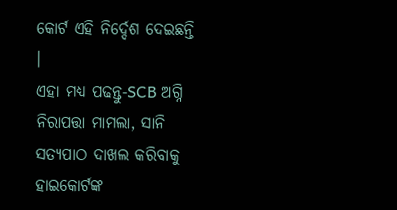କୋର୍ଟ ଏହି ନିର୍ଦ୍ଦେଶ ଦେଇଛନ୍ତି ।
ଏହା ମଧ୍ୟ ପଢନ୍ତୁ-SCB ଅଗ୍ନି ନିରାପତ୍ତା ମାମଲା, ସାନି ସତ୍ୟପାଠ ଦାଖଲ କରିବାକୁ ହାଇକୋର୍ଟଙ୍କ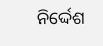ନିର୍ଦ୍ଦେଶ